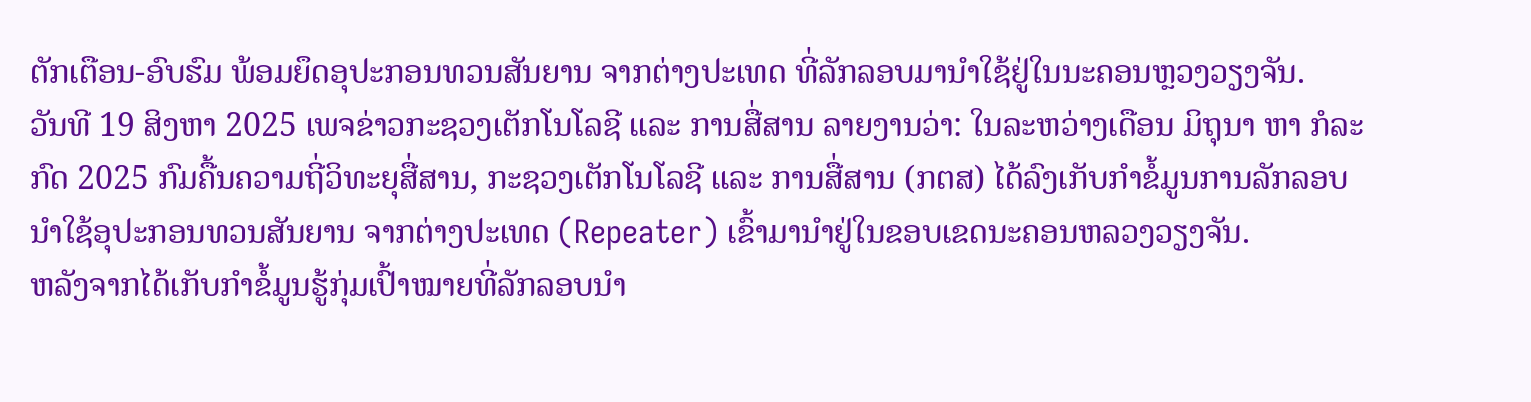ຕັກເຕືອນ-ອົບຮົມ ພ້ອມຍຶດອຸປະກອນທວນສັນຍານ ຈາກຕ່າງປະເທດ ທີ່ລັກລອບມານຳໃຊ້ຢູ່ໃນນະຄອນຫຼວງວຽງຈັນ.
ວັນທີ 19 ສິງຫາ 2025 ເພຈຂ່າວກະຊວງເຕັກໂນໂລຊີ ແລະ ການສື່ສານ ລາຍງານວ່າ: ໃນລະຫວ່າງເດືອນ ມິຖຸນາ ຫາ ກໍລະກົດ 2025 ກົມຄື້ນຄວາມຖີ່ວິທະຍຸສື່ສານ, ກະຊວງເຕັກໂນໂລຊີ ແລະ ການສື່ສານ (ກຕສ) ໄດ້ລົງເກັບກໍາຂໍ້ມູນການລັກລອບນຳໃຊ້ອຸປະກອນທວນສັນຍານ ຈາກຕ່າງປະເທດ (Repeater) ເຂົ້າມານຳຢູ່ໃນຂອບເຂດນະຄອນຫລວງວຽງຈັນ.
ຫລັງຈາກໄດ້ເກັບກຳຂໍ້ມູນຮູ້ກຸ່ມເປົ້າໝາຍທີ່ລັກລອບນຳ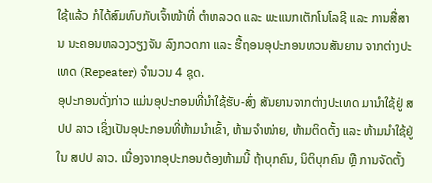ໃຊ້ແລ້ວ ກໍໄດ້ສົມທົບກັບເຈົ້າໜ້າທີ່ ຕຳຫລວດ ແລະ ພະແນກເຕັກໂນໂລຊີ ແລະ ການສື່ສານ ນະຄອນຫລວງວຽງຈັນ ລົງກວດກາ ແລະ ຮື້ຖອນອຸປະກອນທວນສັນຍານ ຈາກຕ່າງປະເທດ (Repeater) ຈໍານວນ 4 ຊຸດ.
ອຸປະກອນດັ່ງກ່າວ ແມ່ນອຸປະກອນທີ່ນໍາໃຊ້ຮັບ-ສົ່ງ ສັນຍານຈາກຕ່າງປະເທດ ມານໍາໃຊ້ຢູ່ ສປປ ລາວ ເຊິ່ງເປັນອຸປະກອນທີ່ຫ້າມນໍາເຂົ້າ, ຫ້າມຈໍາໜ່າຍ, ຫ້າມຕິດຕັ້ງ ແລະ ຫ້າມນໍາໃຊ້ຢູ່ໃນ ສປປ ລາວ. ເນື່ອງຈາກອຸປະກອນຕ້ອງຫ້າມນີ້ ຖ້າບຸກຄົນ, ນິຕິບຸກຄົນ ຫຼື ການຈັດຕັ້ງ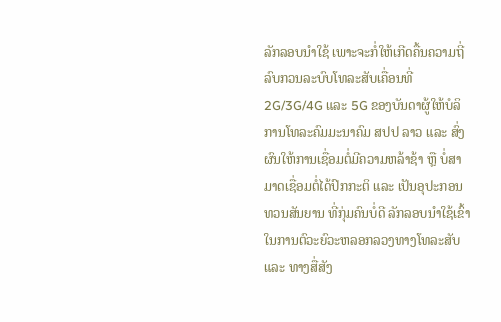ລັກລອບນໍາໃຊ້ ເພາະຈະກໍ່ໃຫ້ເກີດຄື້ນຄວາມຖີ່ລົບກວນລະບົບໂທລະສັບເຄື່ອນທີ່ 2G/3G/4G ແລະ 5G ຂອງບັນດາຜູ້ໃຫ້ບໍລິການໂທລະຄົມມະນາຄົມ ສປປ ລາວ ແລະ ສົ່ງຜົນໃຫ້ການເຊື່ອມຕໍ່ມີຄວາມຫລ້າຊ້າ ຫຼື ບໍ່ສາມາດເຊື່ອມຕໍ່ໄດ້ປົກກະຕິ ແລະ ເປັນອຸປະກອນທວນສັນຍານ ທີ່ກຸ່ມຄົນບໍ່ດີ ລັກລອບນໍາໃຊ້ເຂົ້າໃນການຕົວະຍົວະຫລອກລວງທາງໂທລະສັບ ແລະ ທາງສື່ສັງ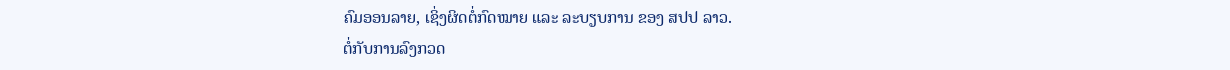ຄົມອອນລາຍ, ເຊິ່ງຜິດຕໍ່ກົດໝາຍ ແລະ ລະບຽບການ ຂອງ ສປປ ລາວ.
ຕໍ່ກັບການລົງກວດ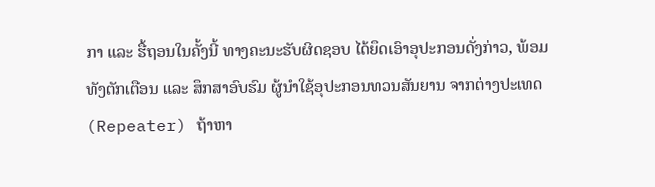ກາ ແລະ ຮື້ຖອນໃນຄັ້ງນີ້ ທາງຄະນະຮັບຜິດຊອບ ໄດ້ຍຶດເອົາອຸປະກອນດັ່ງກ່າວ, ພ້ອມທັງຕັກເຕືອນ ແລະ ສຶກສາອົບຮົມ ຜູ້ນໍາໃຊ້ອຸປະກອນທວນສັນຍານ ຈາກຕ່າງປະເທດ (Repeater) ຖ້າຫາ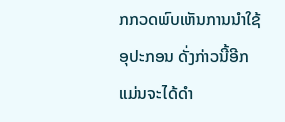ກກວດພົບເຫັນການນໍາໃຊ້ອຸປະກອນ ດັ່ງກ່າວນີ້ອີກ ແມ່ນຈະໄດ້ດໍາ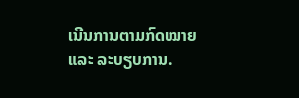ເນີນການຕາມກົດໝາຍ ແລະ ລະບຽບການ.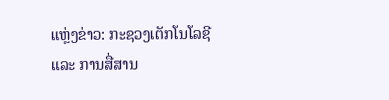ແຫຼ່ງຂ່າວ: ກະຊວງເຕັກໂນໂລຊີ ແລະ ການສື່ສານ